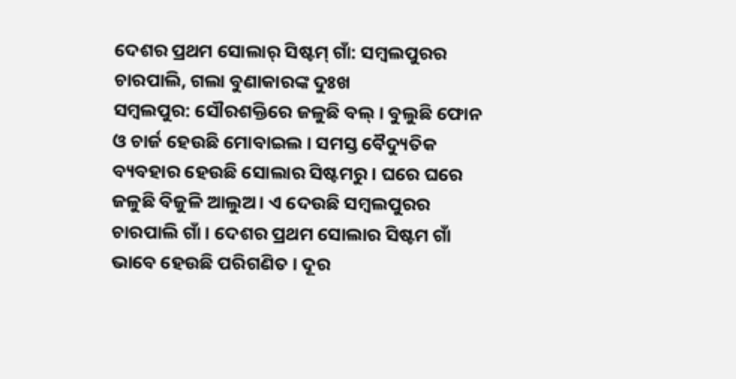ଦେଶର ପ୍ରଥମ ସୋଲାର୍ ସିଷ୍ଟମ୍ ଗାଁ: ସମ୍ବଲପୁରର ଚାରପାଲି, ଗଲା ବୁଣାକାରଙ୍କ ଦୁଃଖ
ସମ୍ବଲପୁର: ସୌରଶକ୍ତିରେ ଜଳୁଛି ବଲ୍ । ବୁଲୁଛି ଫୋନ ଓ ଚାର୍ଜ ହେଉଛି ମୋବାଇଲ । ସମସ୍ତ ବୈଦ୍ୟୁତିକ ବ୍ୟବହାର ହେଉଛି ସୋଲାର ସିଷ୍ଟମରୁ । ଘରେ ଘରେ ଜଳୁଛି ବିଜୁଳି ଆଲୁଅ । ଏ ଦେଉଛି ସମ୍ବଲପୁରର ଚାରପାଲି ଗାଁ । ଦେଶର ପ୍ରଥମ ସୋଲାର ସିଷ୍ଟମ ଗାଁ ଭାବେ ହେଉଛି ପରିଗଣିତ । ଦୂର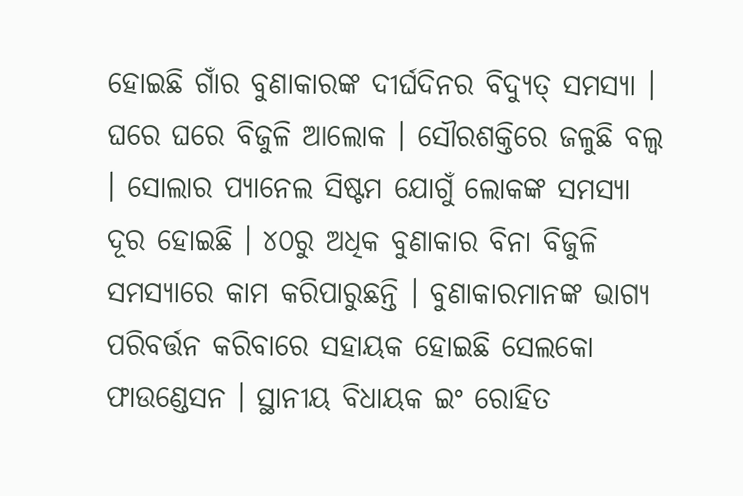ହୋଇଛି ଗାଁର ବୁଣାକାରଙ୍କ ଦୀର୍ଘଦିନର ବିଦ୍ୟୁତ୍ ସମସ୍ୟା ।
ଘରେ ଘରେ ବିଜୁଳି ଆଲୋକ । ସୌରଶକ୍ତିରେ ଜଳୁଛି ବଲ୍ବ । ସୋଲାର ପ୍ୟାନେଲ ସିଷ୍ଟମ ଯୋଗୁଁ ଲୋକଙ୍କ ସମସ୍ୟା ଦୂର ହୋଇଛି । ୪୦ରୁ ଅଧିକ ବୁଣାକାର ବିନା ବିଜୁଳି ସମସ୍ୟାରେ କାମ କରିପାରୁଛନ୍ତି । ବୁଣାକାରମାନଙ୍କ ଭାଗ୍ୟ ପରିବର୍ତ୍ତନ କରିବାରେ ସହାୟକ ହୋଇଛି ସେଲକୋ ଫାଉଣ୍ଡେସନ । ସ୍ଥାନୀୟ ବିଧାୟକ ଇଂ ରୋହିତ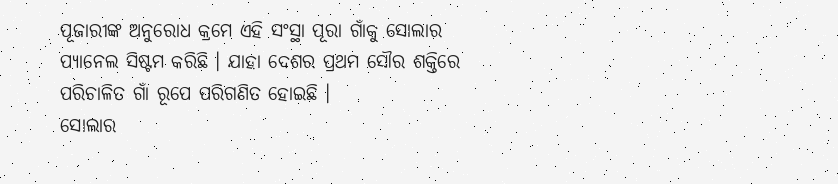ପୂଜାରୀଙ୍କ ଅନୁରୋଧ କ୍ରମେ ଏହି ସଂସ୍ଥା ପୂରା ଗାଁକୁ ସୋଲାର ପ୍ୟାନେଲ ସିଷ୍ଟମ କରିଛି । ଯାହା ଦେଶର ପ୍ରଥମ ସୌର ଶକ୍ତିରେ ପରିଚାଳିତ ଗାଁ ରୂପେ ପରିଗଣିତ ହୋଇଛି ।
ସୋଲାର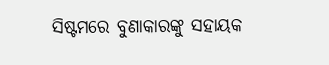ସିଷ୍ଟମରେ ବୁଣାକାରଙ୍କୁ ସହାୟକ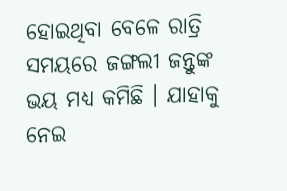ହୋଇଥିବା ବେଳେ ରାତ୍ରି ସମୟରେ ଜଙ୍ଗଲୀ ଜନ୍ତୁଙ୍କ ଭୟ ମଧ୍ୟ କମିଛି । ଯାହାକୁ ନେଇ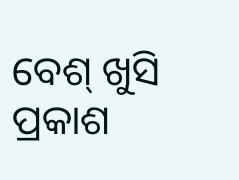ବେଶ୍ ଖୁସି ପ୍ରକାଶ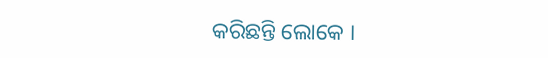କରିଛନ୍ତି ଲୋକେ ।